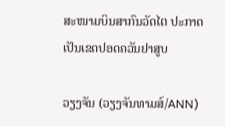ສະໜາມບິນສາກົນວັດໄຕ ປະກາດເປັນເຂດປອດຄວັນຢາສູບ

ວຽງຈັນ (ວຽງຈັນທາມສ໌/ANN)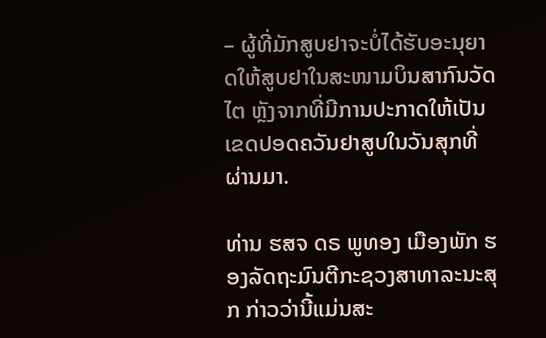– ຜູ້ທີ່ມັກສູບຢາຈະບໍ່ໄດ້ຮັບອະນຸຍາດໃຫ້ສູບຢາໃນສະໜາມບິນສາກົນວັດໄຕ ຫຼັງຈາກທີ່ມີການປະກາດໃຫ້ເປັນເຂດປອດຄວັນຢາສູບໃນວັນສຸກທີ່ຜ່ານມາ.

ທ່ານ ຮສຈ ດຣ ພູທອງ ເມືອງພັກ ຮອງລັດຖະມົນຕີກະຊວງສາທາລະນະສຸກ ກ່າວວ່ານີ້ແມ່ນສະ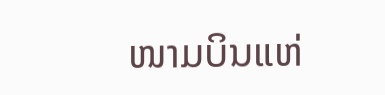ໜາມບິນແຫ່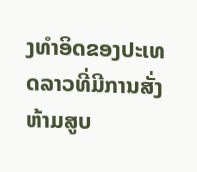ງທຳອິດຂອງປະເທດລາວທີ່ມີການສັ່ງຫ້າມສູບ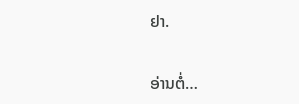ຢາ.

ອ່ານຕໍ່…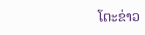ໂຕະຂ່າວ